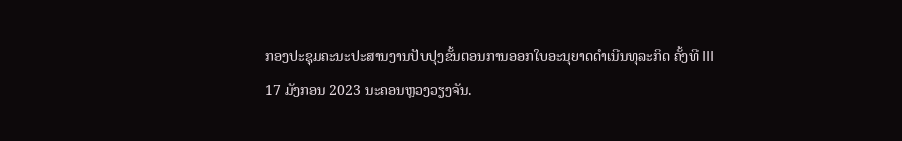ກອງປະຊຸມຄະນະປະສານງານປັບປຸງຂັ້ນຕອນການອອກໃບອະນຸຍາດດໍາເນີນທຸລະກິດ ຄັ້ງທີ III
17 ມັງກອນ 2023 ນະຄອນຫຼວງວຽງຈັນ.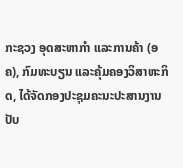ກະຊວງ ອຸດສະຫາກໍາ ແລະການຄ້າ (ອຄ), ກົມທະບຽນ ແລະຄຸ້ມຄອງວິສາຫະກິດ, ໄດ້ຈັດກອງປະຊຸມຄະນະປະສານງານປັບ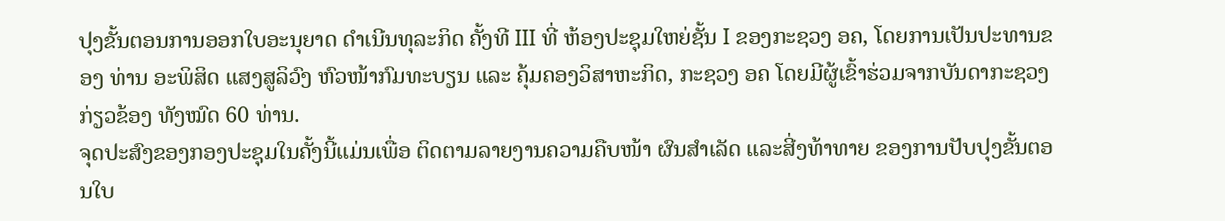ປຸງຂັ້ນຕອນການອອກໃບອະນຸຍາດ ດໍາເນີນທຸລະກິດ ຄັ້ງທີ III ທີ່ ຫ້ອງປະຊຸມໃຫຍ່ຊັ້ນ I ຂອງກະຊວງ ອຄ, ໂດຍການເປັນປະທານຂອງ ທ່ານ ອະພິສິດ ແສງສູລິວົງ ຫົວໜ້າກົມທະບຽນ ແລະ ຄຸ້ມຄອງວິສາຫະກິດ, ກະຊວງ ອຄ ໂດຍມີຜູ້ເຂົ້າຮ່ວມຈາກບັນດາກະຊວງກ່ຽວຂ້ອງ ທັງໝົດ 60 ທ່ານ.
ຈຸດປະສົງຂອງກອງປະຊຸມໃນຄັ້ງນີ້ແມ່ນເພື່ອ ຕິດຕາມລາຍງານຄວາມຄືບໜ້າ ຜົນສໍາເລັດ ແລະສີ່ງທ້າທາຍ ຂອງການປັບປຸງຂັ້ນຕອນໃບ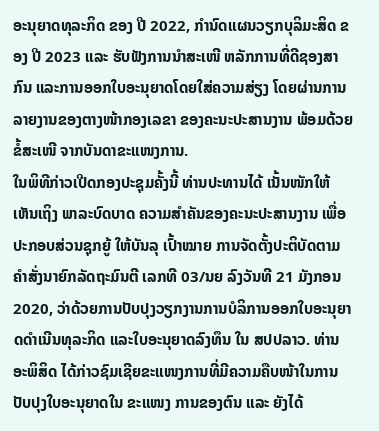ອະນຸຍາດທຸລະກິດ ຂອງ ປີ 2022, ກໍານົດແຜນວຽກບຸລິມະສິດ ຂອງ ປີ 2023 ແລະ ຮັບຟັງການນໍາສະເໜີ ຫລັກການທີ່ດີຊອງສາກົນ ແລະການອອກໃບອະນຸຍາດໂດຍໃສ່ຄວາມສ່ຽງ ໂດຍຜ່ານການລາຍງານຂອງຕາງໜ້າກອງເລຂາ ຂອງຄະນະປະສານງານ ພ້ອມດ້ວຍຂໍ້ສະເໜີ ຈາກບັນດາຂະແໜງການ.
ໃນພິທີກ່າວເປີດກອງປະຊຸມຄັ້ງນີ້ ທ່ານປະທານໄດ້ ເນັ້ນໜັກໃຫ້ເຫັນເຖິງ ພາລະບົດບາດ ຄວາມສໍາຄັນຂອງຄະນະປະສານງານ ເພື່ອປະກອບສ່ວນຊຸກຍູ້ ໃຫ້ບັນລຸ ເປົ້າໝາຍ ການຈັດຕັ້ງປະຕິບັດຕາມຄໍາສັ່ງນາຍົກລັດຖະມົນຕີ ເລກທີ 03/ນຍ ລົງວັນທີ 21 ມັງກອນ 2020, ວ່າດ້ວຍການປັບປຸງວຽກງານການບໍລິການອອກໃບອະນຸຍາດດໍາເນີນທຸລະກິດ ແລະໃບອະນຸຍາດລົງທຶນ ໃນ ສປປລາວ. ທ່ານ ອະພິສິດ ໄດ້ກ່າວຊົມເຊີຍຂະແໜງການທີ່ມີຄວາມຄືບໜ້າໃນການປັບປຸງໃບອະນຸຍາດໃນ ຂະແໜງ ການຂອງຕົນ ແລະ ຍັງໄດ້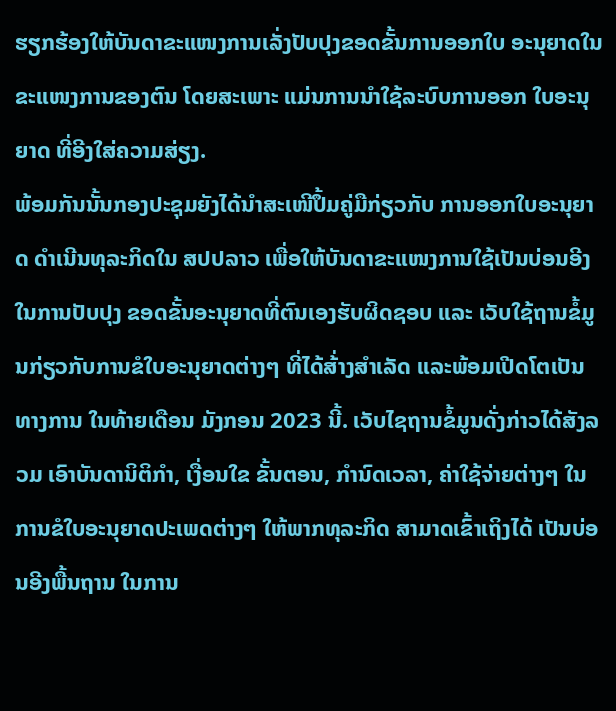ຮຽກຮ້ອງໃຫ້ບັນດາຂະແໜງການເລັ່ງປັບປຸງຂອດຂັ້ນການອອກໃບ ອະນຸຍາດໃນຂະແໜງການຂອງຕົນ ໂດຍສະເພາະ ແມ່ນການນໍາໃຊ້ລະບົບການອອກ ໃບອະນຸຍາດ ທີ່ອີງໃສ່ຄວາມສ່ຽງ.
ພ້ອມກັນນັ້ນກອງປະຊຸມຍັງໄດ້ນໍາສະເໜີປຶ້ມຄູ່ມືກ່ຽວກັບ ການອອກໃບອະນຸຍາດ ດໍາເນີນທຸລະກິດໃນ ສປປລາວ ເພື່ອໃຫ້ບັນດາຂະແໜງການໃຊ້ເປັນບ່ອນອີງໃນການປັບປຸງ ຂອດຂັ້ນອະນຸຍາດທີ່ຕົນເອງຮັບຜິດຊອບ ແລະ ເວັບໃຊ້ຖານຂໍ້ມູນກ່ຽວກັບການຂໍໃບອະນຸຍາດຕ່າງໆ ທີ່ໄດ້ສ້່າງສໍາເລັດ ແລະພ້ອມເປີດໂຕເປັນທາງການ ໃນທ້າຍເດືອນ ມັງກອນ 2023 ນີ້. ເວັບໄຊຖານຂໍ້ມູນດັ່ງກ່າວໄດ້ສັງລວມ ເອົາບັນດານິຕິກໍາ, ເງື່ອນໃຂ ຂັ້ນຕອນ, ກໍານົດເວລາ, ຄ່າໃຊ້ຈ່າຍຕ່າງໆ ໃນການຂໍໃບອະນຸຍາດປະເພດຕ່າງໆ ໃຫ້ພາກທຸລະກິດ ສາມາດເຂົ້າເຖິງໄດ້ ເປັນບ່ອນອີງພື້ນຖານ ໃນການ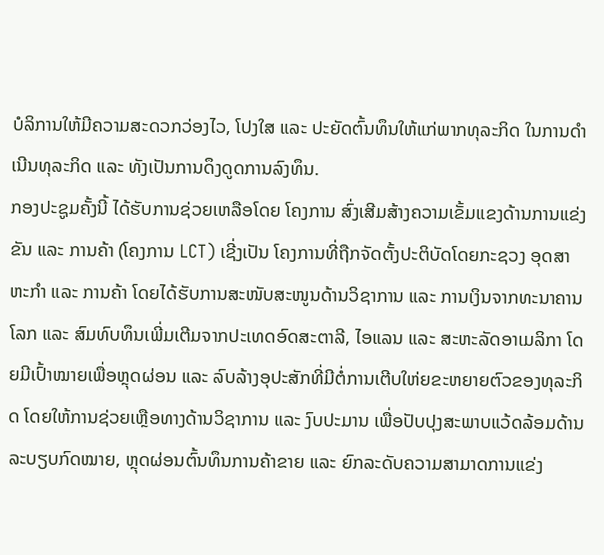ບໍລິການໃຫ້ມີຄວາມສະດວກວ່ອງໄວ, ໂປງໃສ ແລະ ປະຍັດຕົ້ນທຶນໃຫ້ແກ່ພາກທຸລະກິດ ໃນການດໍາເນີນທຸລະກິດ ແລະ ທັງເປັນການດຶງດູດການລົງທຶນ.
ກອງປະຊູມຄັ້ງນີ້ ໄດ້ຮັບການຊ່ວຍເຫລືອໂດຍ ໂຄງການ ສົ່ງເສີມສ້າງຄວາມເຂັ້ມແຂງດ້ານການແຂ່ງຂັນ ແລະ ການຄ້າ (ໂຄງການ LCT) ເຊີ່ງເປັນ ໂຄງການທີ່ຖືກຈັດຕັ້ງປະຕິບັດໂດຍກະຊວງ ອຸດສາຫະກໍາ ແລະ ການຄ້າ ໂດຍໄດ້ຮັບການສະໜັບສະໜູນດ້ານວິຊາການ ແລະ ການເງິນຈາກທະນາຄານໂລກ ແລະ ສົມທົບທຶນເພີ່ມເຕີມຈາກປະເທດອົດສະຕາລີ, ໄອແລນ ແລະ ສະຫະລັດອາເມລິກາ ໂດຍມີເປົ້າໝາຍເພື່ອຫຼຸດຜ່ອນ ແລະ ລົບລ້າງອຸປະສັກທີ່ມີຕໍ່ການເຕີບໃຫ່ຍຂະຫຍາຍຕົວຂອງທຸລະກິດ ໂດຍໃຫ້ການຊ່ວຍເຫຼືອທາງດ້ານວິຊາການ ແລະ ງົບປະມານ ເພື່ອປັບປຸງສະພາບແວ້ດລ້ອມດ້ານລະບຽບກົດໝາຍ, ຫຼຸດຜ່ອນຕົ້ນທຶນການຄ້າຂາຍ ແລະ ຍົກລະດັບຄວາມສາມາດການແຂ່ງ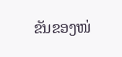ຂັນຂອງໜ່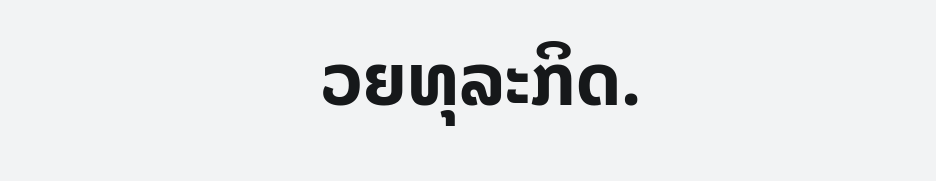ວຍທຸລະກິດ.